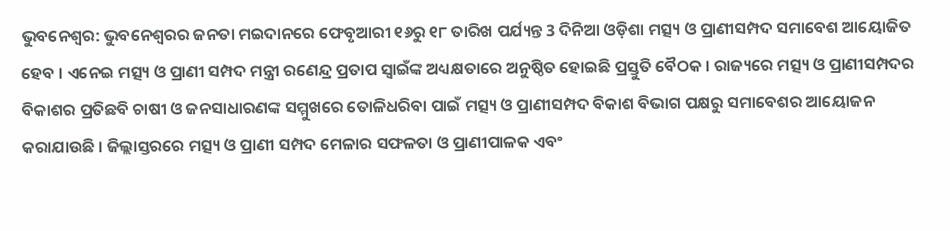ଭୁବନେଶ୍ବର: ଭୁବନେଶ୍ବରର ଜନତା ମଇଦାନରେ ଫେବୃଆରୀ ୧୬ରୁ ୧୮ ତାରିଖ ପର୍ଯ୍ୟନ୍ତ 3 ଦିନିଆ ଓଡ଼ିଶା ମତ୍ସ୍ୟ ଓ ପ୍ରାଣୀସମ୍ପଦ ସମାବେଶ ଆୟୋଜିତ ହେବ । ଏନେଇ ମତ୍ସ୍ୟ ଓ ପ୍ରାଣୀ ସମ୍ପଦ ମନ୍ତ୍ରୀ ରଣେନ୍ଦ୍ର ପ୍ରତାପ ସ୍ବାଇଁଙ୍କ ଅଧ୍ୟକ୍ଷତାରେ ଅନୁଷ୍ଠିତ ହୋଇଛି ପ୍ରସ୍ତୁତି ବୈଠକ । ରାଜ୍ୟରେ ମତ୍ସ୍ୟ ଓ ପ୍ରାଣୀସମ୍ପଦର ବିକାଶର ପ୍ରତିଛବି ଚାଷୀ ଓ ଜନସାଧାରଣଙ୍କ ସମ୍ମୁଖରେ ତୋଳିଧରିବା ପାଇଁ ମତ୍ସ୍ୟ ଓ ପ୍ରାଣୀସମ୍ପଦ ବିକାଶ ବିଭାଗ ପକ୍ଷରୁ ସମାବେଶର ଆୟୋଜନ କରାଯାଉଛି । ଜିଲ୍ଲାସ୍ତରରେ ମତ୍ସ୍ୟ ଓ ପ୍ରାଣୀ ସମ୍ପଦ ମେଳାର ସଫଳତା ଓ ପ୍ରାଣୀପାଳକ ଏବଂ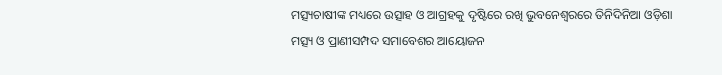ମତ୍ସ୍ୟଚାଷୀଙ୍କ ମଧ୍ୟରେ ଉତ୍ସାହ ଓ ଆଗ୍ରହକୁ ଦୃଷ୍ଟିରେ ରଖି ଭୁବନେଶ୍ବରରେ ତିନିଦିନିଆ ଓଡ଼ିଶା ମତ୍ସ୍ୟ ଓ ପ୍ରାଣୀସମ୍ପଦ ସମାବେଶର ଆୟୋଜନ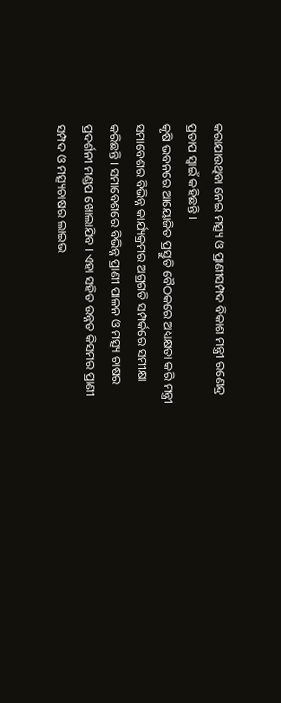କରାଯାଉଥିବା ନେଇ ମତ୍ସ୍ୟ ଓ ପ୍ରାଣୀସମ୍ପଦ ବିକାଶ ମନ୍ତ୍ରୀ ରଣେନ୍ଦ୍ର ପ୍ରତାପ ସ୍ବାଇଁ କହିଛନ୍ତି ।
କୃଷି ଭବନରେ ଆୟୋଜିତ ପ୍ରସ୍ତୁତି ବୈଠକରେ ଅଧ୍ୟକ୍ଷତା କରି ମନ୍ତ୍ରୀ ସମାବେଶର ବିଭିନ୍ନ କାର୍ଯ୍ୟକ୍ରମର ଅଗ୍ରଗତି ସମ୍ପର୍କରେ ସମୀକ୍ଷା କରିଛନ୍ତି । ସମାବେଶରେ ବିଭିନ୍ନ ପ୍ରାଣୀ ପାଳନ ଓ ମତ୍ସ୍ୟ ଚାଷର ପ୍ରଦର୍ଶନୀ ମଣ୍ଡପ ଖୋଲାଯିବ । ଏହା ସହିତ ଉନ୍ନତ କିସମର ପ୍ରାଣୀ ସମ୍ପଦ ଓ ମତ୍ସ୍ୟଚାଷର ଲାଇଭ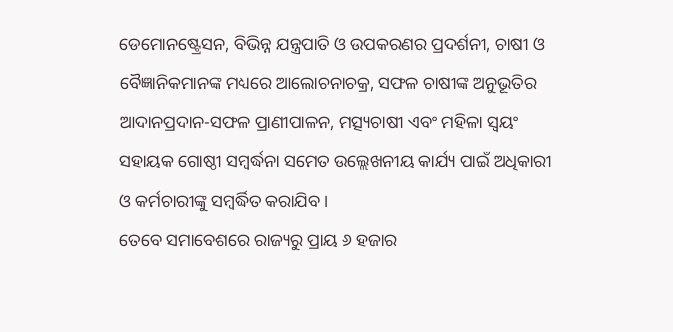ଡେମୋନଷ୍ଟ୍ରେସନ, ବିଭିନ୍ନ ଯନ୍ତ୍ରପାତି ଓ ଉପକରଣର ପ୍ରଦର୍ଶନୀ, ଚାଷୀ ଓ ବୈଜ୍ଞାନିକମାନଙ୍କ ମଧ୍ୟରେ ଆଲୋଚନାଚକ୍ର, ସଫଳ ଚାଷୀଙ୍କ ଅନୁଭୂତିର ଆଦାନପ୍ରଦାନ-ସଫଳ ପ୍ରାଣୀପାଳନ, ମତ୍ସ୍ୟଚାଷୀ ଏବଂ ମହିଳା ସ୍ବୟଂ ସହାୟକ ଗୋଷ୍ଠୀ ସମ୍ବର୍ଦ୍ଧନା ସମେତ ଉଲ୍ଲେଖନୀୟ କାର୍ଯ୍ୟ ପାଇଁ ଅଧିକାରୀ ଓ କର୍ମଚାରୀଙ୍କୁ ସମ୍ବର୍ଦ୍ଧିତ କରାଯିବ ।
ତେବେ ସମାବେଶରେ ରାଜ୍ୟରୁ ପ୍ରାୟ ୬ ହଜାର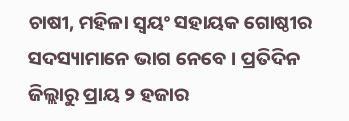ଚାଷୀ, ମହିଳା ସ୍ବୟଂ ସହାୟକ ଗୋଷ୍ଠୀର ସଦସ୍ୟାମାନେ ଭାଗ ନେବେ । ପ୍ରତିଦିନ ଜିଲ୍ଲାରୁ ପ୍ରାୟ ୨ ହଜାର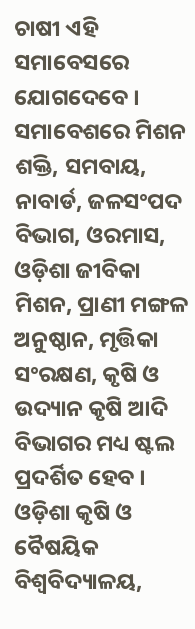ଚାଷୀ ଏହି ସମାବେସରେ ଯୋଗଦେବେ । ସମାବେଶରେ ମିଶନ ଶକ୍ତି, ସମବାୟ, ନାବାର୍ଡ, ଜଳସଂପଦ ବିଭାଗ, ଓରମାସ, ଓଡ଼ିଶା ଜୀବିକା ମିଶନ, ପ୍ରାଣୀ ମଙ୍ଗଳ ଅନୁଷ୍ଠାନ, ମୃତ୍ତିକା ସଂରକ୍ଷଣ, କୃଷି ଓ ଉଦ୍ୟାନ କୃଷି ଆଦି ବିଭାଗର ମଧ୍ୟ ଷ୍ଟଲ ପ୍ରଦର୍ଶିତ ହେବ । ଓଡ଼ିଶା କୃଷି ଓ ବୈଷୟିକ ବିଶ୍ବବିଦ୍ୟାଳୟ,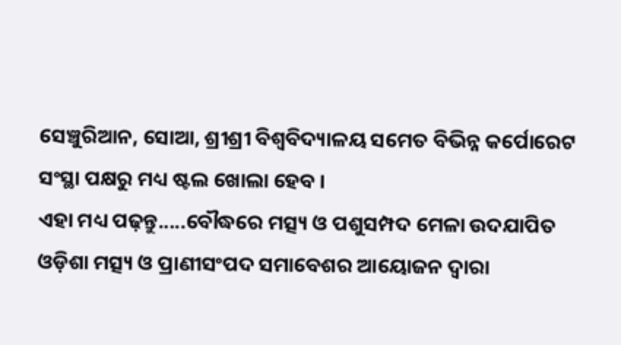ସେଞ୍ଚୁରିଆନ, ସୋଆ, ଶ୍ରୀଶ୍ରୀ ବିଶ୍ବବିଦ୍ୟାଳୟ ସମେତ ବିଭିନ୍ନ କର୍ପୋରେଟ ସଂସ୍ଥା ପକ୍ଷରୁ ମଧ୍ୟ ଷ୍ଟଲ ଖୋଲା ହେବ ।
ଏହା ମଧ୍ୟ ପଢ଼ନ୍ତୁ.....ବୌଦ୍ଧରେ ମତ୍ସ୍ୟ ଓ ପଶୁସମ୍ପଦ ମେଳା ଉଦଯାପିତ
ଓଡ଼ିଶା ମତ୍ସ୍ୟ ଓ ପ୍ରାଣୀସଂପଦ ସମାବେଶର ଆୟୋଜନ ଦ୍ବାରା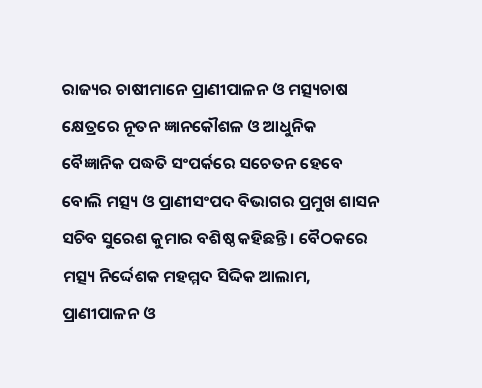ରାଜ୍ୟର ଚାଷୀମାନେ ପ୍ରାଣୀପାଳନ ଓ ମତ୍ସ୍ୟଚାଷ କ୍ଷେତ୍ରରେ ନୂତନ ଜ୍ଞାନକୌଶଳ ଓ ଆଧୁନିକ ବୈଜ୍ଞାନିକ ପଦ୍ଧତି ସଂପର୍କରେ ସଚେତନ ହେବେ ବୋଲି ମତ୍ସ୍ୟ ଓ ପ୍ରାଣୀସଂପଦ ବିଭାଗର ପ୍ରମୁଖ ଶାସନ ସଚିବ ସୁରେଶ କୁମାର ବଶିଷ୍ଠ କହିଛନ୍ତି । ବୈଠକରେ ମତ୍ସ୍ୟ ନିର୍ଦ୍ଦେଶକ ମହମ୍ମଦ ସିଦ୍ଦିକ ଆଲାମ, ପ୍ରାଣୀପାଳନ ଓ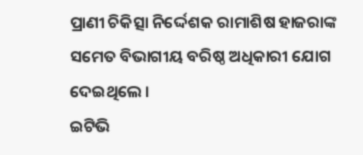ପ୍ରାଣୀ ଚିକିତ୍ସା ନିର୍ଦ୍ଦେଶକ ରାମାଶିଷ ହାଜରାଙ୍କ ସମେତ ବିଭାଗୀୟ ବରିଷ୍ଠ ଅଧିକାରୀ ଯୋଗ ଦେଇଥିଲେ ।
ଇଟିଭି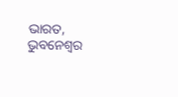ଭାରତ, ଭୁବନେଶ୍ବର